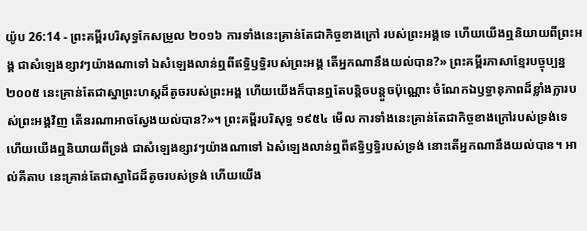យ៉ូប 26:14 - ព្រះគម្ពីរបរិសុទ្ធកែសម្រួល ២០១៦ ការទាំងនេះគ្រាន់តែជាកិច្ចខាងក្រៅ របស់ព្រះអង្គទេ ហើយយើងឮនិយាយពីព្រះអង្គ ជាសំឡេងខ្សាវៗយ៉ាងណាទៅ ឯសំឡេងលាន់ឮពីឥទ្ធិឫទ្ធិរបស់ព្រះអង្គ តើអ្នកណានឹងយល់បាន?» ព្រះគម្ពីរភាសាខ្មែរបច្ចុប្បន្ន ២០០៥ នេះគ្រាន់តែជាស្នាព្រះហស្ដដ៏តូចរបស់ព្រះអង្គ ហើយយើងក៏បានឮតែបន្តិចបន្តួចប៉ុណ្ណោះ ចំណែកឯឫទ្ធានុភាពដ៏ខ្លាំងក្លារបស់ព្រះអង្គវិញ តើនរណាអាចស្វែងយល់បាន?»។ ព្រះគម្ពីរបរិសុទ្ធ ១៩៥៤ មើល ការទាំងនេះគ្រាន់តែជាកិច្ចខាងក្រៅរបស់ទ្រង់ទេ ហើយយើងឮនិយាយពីទ្រង់ ជាសំឡេងខ្សាវៗយ៉ាងណាទៅ ឯសំឡេងលាន់ឮពីឥទ្ធិឫទ្ធិរបស់ទ្រង់ នោះតើអ្នកណានឹងយល់បាន។ អាល់គីតាប នេះគ្រាន់តែជាស្នាដៃដ៏តូចរបស់ទ្រង់ ហើយយើង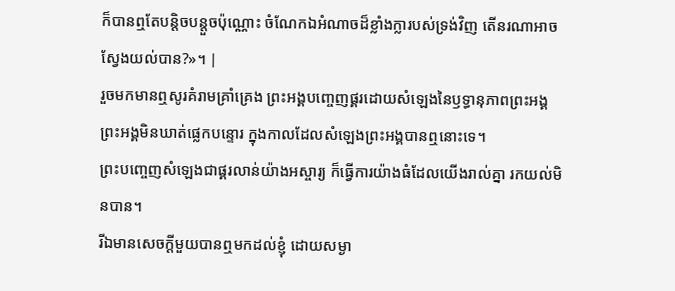ក៏បានឮតែបន្តិចបន្តួចប៉ុណ្ណោះ ចំណែកឯអំណាចដ៏ខ្លាំងក្លារបស់ទ្រង់វិញ តើនរណាអាចស្វែងយល់បាន?»។ |
រួចមកមានឮសូរគំរាមគ្រាំគ្រេង ព្រះអង្គបញ្ចេញផ្គរដោយសំឡេងនៃឫទ្ធានុភាពព្រះអង្គ ព្រះអង្គមិនឃាត់ផ្លេកបន្ទោរ ក្នុងកាលដែលសំឡេងព្រះអង្គបានឮនោះទេ។
ព្រះបញ្ចេញសំឡេងជាផ្គរលាន់យ៉ាងអស្ចារ្យ ក៏ធ្វើការយ៉ាងធំដែលយើងរាល់គ្នា រកយល់មិនបាន។
រីឯមានសេចក្ដីមួយបានឮមកដល់ខ្ញុំ ដោយសម្ងា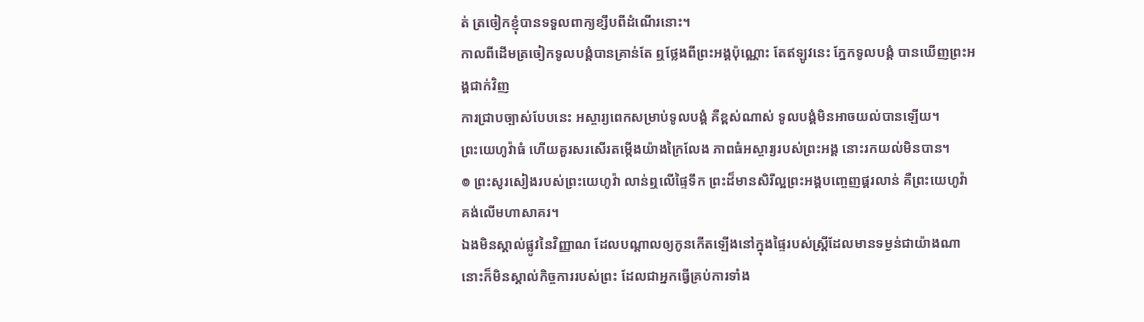ត់ ត្រចៀកខ្ញុំបានទទួលពាក្យខ្សឹបពីដំណើរនោះ។
កាលពីដើមត្រចៀកទូលបង្គំបានគ្រាន់តែ ឮថ្លែងពីព្រះអង្គប៉ុណ្ណោះ តែឥឡូវនេះ ភ្នែកទូលបង្គំ បានឃើញព្រះអង្គជាក់វិញ
ការជ្រាបច្បាស់បែបនេះ អស្ចារ្យពេកសម្រាប់ទូលបង្គំ គឺខ្ពស់ណាស់ ទូលបង្គំមិនអាចយល់បានឡើយ។
ព្រះយេហូវ៉ាធំ ហើយគួរសរសើរតម្កើងយ៉ាងក្រៃលែង ភាពធំអស្ចារ្យរបស់ព្រះអង្គ នោះរកយល់មិនបាន។
៙ ព្រះសូរសៀងរបស់ព្រះយេហូវ៉ា លាន់ឮលើផ្ទៃទឹក ព្រះដ៏មានសិរីល្អព្រះអង្គបញ្ចេញផ្គរលាន់ គឺព្រះយេហូវ៉ាគង់លើមហាសាគរ។
ឯងមិនស្គាល់ផ្លូវនៃវិញ្ញាណ ដែលបណ្ដាលឲ្យកូនកើតឡើងនៅក្នុងផ្ទៃរបស់ស្ត្រីដែលមានទម្ងន់ជាយ៉ាងណា នោះក៏មិនស្គាល់កិច្ចការរបស់ព្រះ ដែលជាអ្នកធ្វើគ្រប់ការទាំង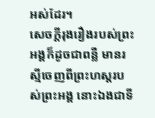អស់ដែរ។
សេចក្ដីរុងរឿងរបស់ព្រះអង្គក៏ដូចជាពន្លឺ មានរស្មីចេញពីព្រះហស្តរបស់ព្រះអង្គ នោះឯងជាទី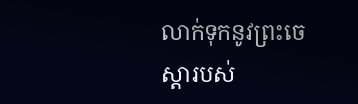លាក់ទុកនូវព្រះចេស្តារបស់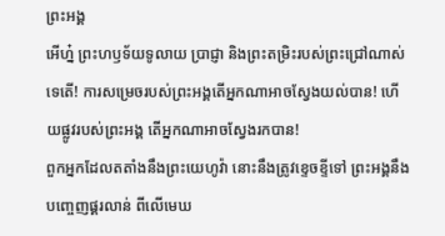ព្រះអង្គ
អើហ្ន៎ ព្រះហឫទ័យទូលាយ ប្រាជ្ញា និងព្រះតម្រិះរបស់ព្រះជ្រៅណាស់ទេតើ! ការសម្រេចរបស់ព្រះអង្គតើអ្នកណាអាចស្វែងយល់បាន! ហើយផ្លូវរបស់ព្រះអង្គ តើអ្នកណាអាចស្វែងរកបាន!
ពួកអ្នកដែលតតាំងនឹងព្រះយេហូវ៉ា នោះនឹងត្រូវខ្ទេចខ្ទីទៅ ព្រះអង្គនឹងបញ្ចេញផ្គរលាន់ ពីលើមេឃ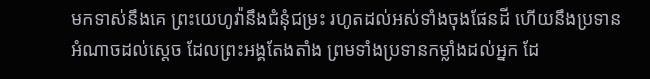មកទាស់នឹងគេ ព្រះយេហូវ៉ានឹងជំនុំជម្រះ រហូតដល់អស់ទាំងចុងផែនដី ហើយនឹងប្រទានអំណាចដល់ស្តេច ដែលព្រះអង្គតែងតាំង ព្រមទាំងប្រទានកម្លាំងដល់អ្នក ដែ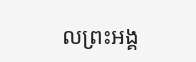លព្រះអង្គ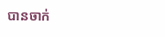បានចាក់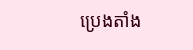ប្រេងតាំង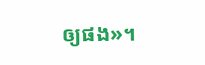ឲ្យផង»។